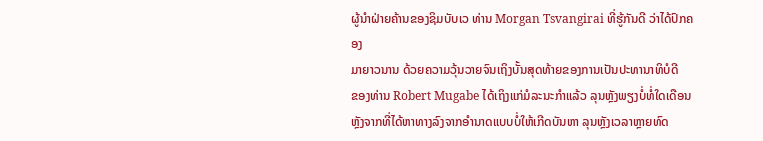ຜູ້ນຳຝ່າຍຄ້ານຂອງຊິມບັບເວ ທ່ານ Morgan Tsvangirai ທີ່ຮູ້ກັນດີ ວ່າໄດ້ປົກຄອງ
ມາຍາວນານ ດ້ວຍຄວາມວຸ້ນວາຍຈົນເຖິງບັ້ນສຸດທ້າຍຂອງການເປັນປະທານາທິບໍດີ
ຂອງທ່ານ Robert Mugabe ໄດ້ເຖິງແກ່ມໍລະນະກຳແລ້ວ ລຸນຫຼັງພຽງບໍ່ທໍ່ໃດເດືອນ ຫຼັງຈາກທີ່ໄດ້ຫາທາງລົງຈາກອຳນາດແບບບໍ່ໃຫ້ເກີດບັນຫາ ລຸນຫຼັງເວລາຫຼາຍທົດ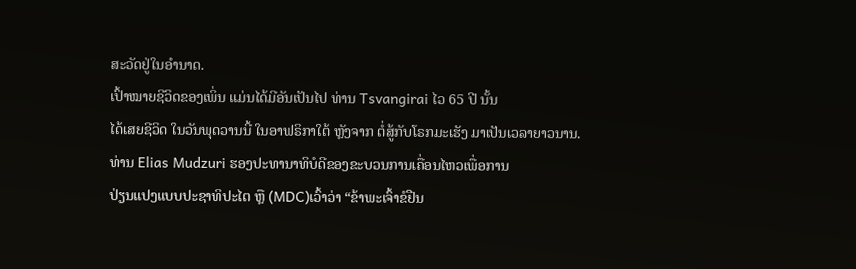ສະວັດຢູ່ໃນອຳນາດ.
ເປົ້າໝາຍຊີວິດຂອງເພິ່ນ ແມ່ນໄດ້ມີອັນເປັນໄປ ທ່ານ Tsvangirai ໄວ 65 ປີ ນັ້ນ
ໄດ້ເສຍຊີວິດ ໃນວັນພຸດວານນີ້ ໃນອາຟຣິກາໃຕ້ ຫຼັງຈາກ ຕໍ່ສູ້ກັບໂຣກມະເຮັງ ມາເປັນເວລາຍາວນານ.
ທ່ານ Elias Mudzuri ຮອງປະທານາທິບໍດີຂອງຂະບວນການເຄື່ອນໄຫວເພື່ອການ
ປ່ຽນແປງແບບປະຊາທິປະໄຕ ຫຼື (MDC)ເວົ້າວ່າ “ຂ້າພະເຈົ້າຂໍຢືນ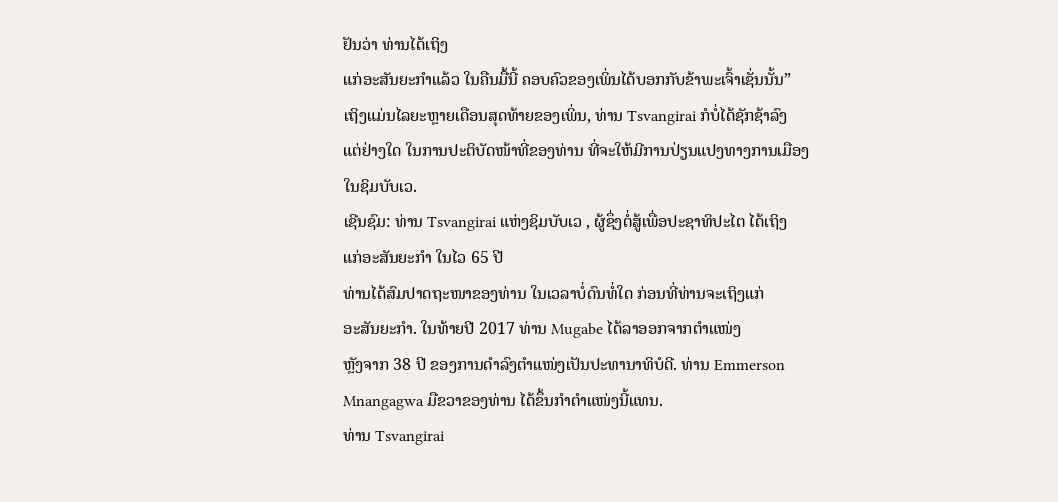ຢັນວ່າ ທ່ານໄດ້ເຖິງ
ແກ່ອະສັນຍະກຳແລ້ວ ໃນຄືນມື້ນີ້ ຄອບຄົວຂອງເພິ່ນໄດ້ບອກກັບຂ້າພະເຈົ້າເຊັ່ນນັ້ນ”
ເຖິງແມ່ນໄລຍະຫຼາຍເດືອນສຸດທ້າຍຂອງເພິ່ນ, ທ່ານ Tsvangirai ກໍບໍ່ໄດ້ຊັກຊ້າລົງ
ແຕ່ຢ່າງໃດ ໃນການປະຕິບັດໜ້າທີ່ຂອງທ່ານ ທີ່ຈະໃຫ້ມີການປ່ຽນແປງທາງການເມືອງ
ໃນຊິມບັບເວ.
ເຊີນຊົມ: ທ່ານ Tsvangirai ແຫ່ງຊິມບັບເວ , ຜູ້ຊຶ່ງຕໍ່ສູ້ເພື່ອປະຊາທິປະໄຕ ໄດ້ເຖິງ
ແກ່ອະສັນຍະກຳ ໃນໄວ 65 ປີ
ທ່ານໄດ້ສົມປາດຖະໜາຂອງທ່ານ ໃນເວລາບໍ່ດົນທໍ່ໃດ ກ່ອນທີ່ທ່ານຈະເຖິງແກ່
ອະສັນຍະກຳ. ໃນທ້າຍປີ 2017 ທ່ານ Mugabe ໄດ້ລາອອກຈາກຕຳແໜ່ງ
ຫຼັງຈາກ 38 ປີ ຂອງການດຳລົງຕຳແໜ່ງເປັນປະທານາທິບໍດີ. ທ່ານ Emmerson
Mnangagwa ມືຂວາຂອງທ່ານ ໄດ້ຂຶ້ນກຳຕຳແໜ່ງນີ້ແທນ.
ທ່ານ Tsvangirai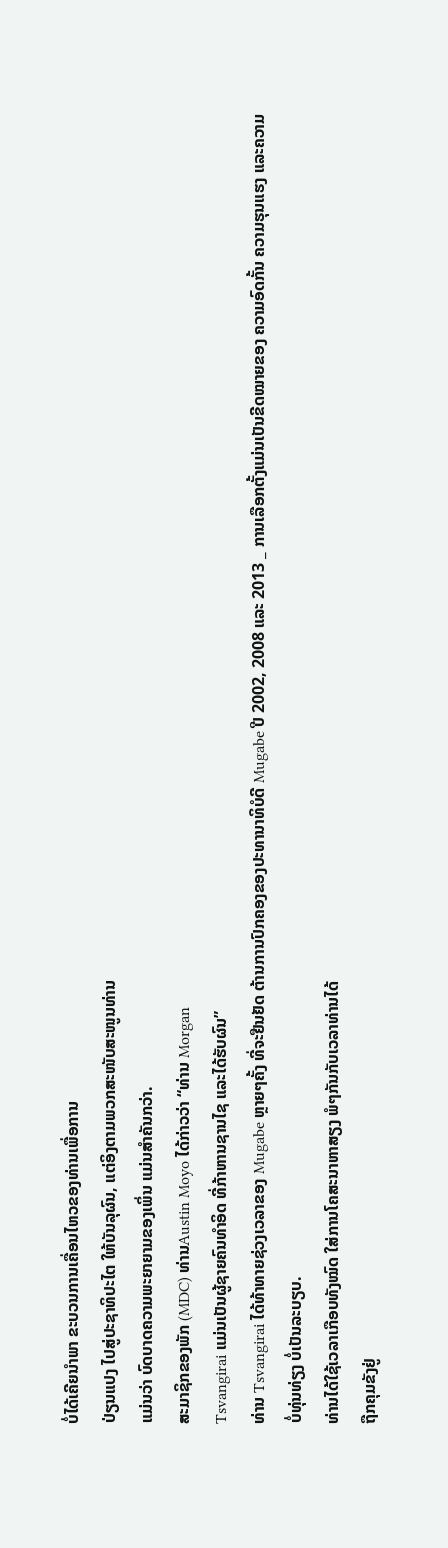ບໍ່ໄດ້ເຄີຍນຳພາ ຂະບວນການເຄື່ອນໄຫວຂອງທ່ານເພື່ອການ
ປ່ຽນແປງ ໄປສູ່ປະຊາທິປະໄຕ ໃຫ້ບັນລຸຜົນ, ແຕ່ອິງຕາມພວກສະໜັບສະໜູນທ່ານ
ແມ່ນວ່າ ບົດບາດຄວາມພະຍາຍາມຂອງເພິ່ນ ແມ່ນສຳຄັນກວ່າ.
ສະມາຊິກຂອງພັກ (MDC) ທ່ານAustin Moyo ໄດ້ກ່າວວ່າ “ທ່ານ Morgan
Tsvangirai ແມ່ນເປັນຜູ້ຊາຍຄົນທຳອິດ ທີ່ກ້າຫານຊານໄຊ ແລະໄດ້ຮັບຜົນ”
ທ່ານ Tsvangirai ໄດ້ທ້າທາຍຊ່ວງເວລາຂອງ Mugabe ຫຼາຍໆຄັ້ງ ທີ່ຈະຢືນຢັດ ຕ້ານການປົກຄອງຂອງປະທານາທິບໍດີ Mugabe ປີ 2002, 2008 ແລະ 2013 _ ການເລືອກຕັ້ງແມ່ນເປັນຂີດໝາຍຂອງ ຄວາມອົດກັ້ນ ຄວາມຮຸນແຮງ ແລະຄວາມ
ບໍ່ທຸ່ນທ່ຽງ ບໍ່ເປັນລະບຽບ.
ທ່ານໄດ້ໃຊ້ເວລາເກືອບທັງໝົດ ໃສ່ການໂຄສະນາຫາສຽງ ພໍໆກັນກັບເວລາທ່ານໄດ້
ຖືກຄຸມຂັງຢູ່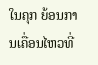ໃນຄຸກ ຍ້ອນການເຄື່ອນໄຫວທີ່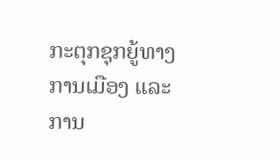ກະຕຸກຊຸກຍູ້ທາງການເມືອງ ແລະການ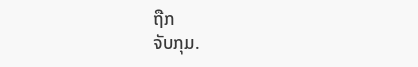ຖືກ
ຈັບກຸມ.